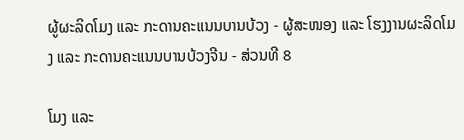ຜູ້ຜະລິດໂມງ ແລະ ກະດານຄະແນນບານບ້ວງ - ຜູ້ສະໜອງ ແລະ ໂຮງງານຜະລິດໂມງ ແລະ ກະດານຄະແນນບານບ້ວງຈີນ - ສ່ວນທີ 8

ໂມງ ແລະ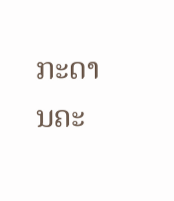ກະດານຄະ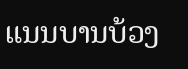ແນນບານບ້ວງ